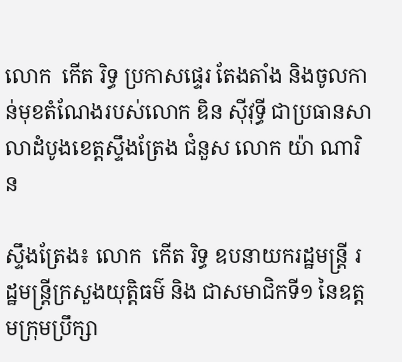លោក  កើត រិទ្ធ ប្រកាសផ្ទេរ តែងតាំង និងចូលកាន់មុខតំណែងរបស់លោក ឌិន ស៊ីវុទ្ធី ជាប្រធានសាលាដំបូងខេត្តស្ទឹងត្រែង ជំនួស លោក យ៉ា ណារិន

ស្ទឹងត្រែង៖ លោក  កើត រិទ្ធ ឧបនាយករដ្ឋមន្ត្រី រដ្ឋមន្ត្រីក្រសួងយុត្តិធម៌ និង ជាសមាជិកទី១ នៃឧត្តមក្រុមប្រឹក្សា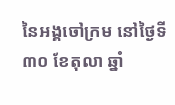នៃអង្គចៅក្រម នៅថ្ងៃទី៣០ ខែតុលា ឆ្នាំ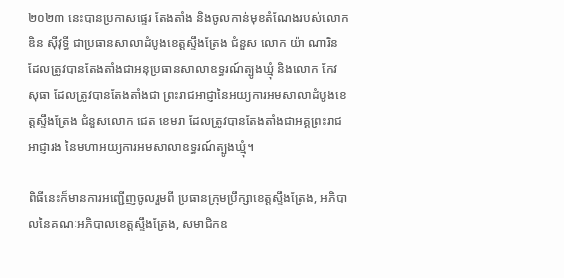២០២៣ នេះបានប្រកាសផ្ទេរ តែងតាំង និងចូលកាន់មុខតំណែងរបស់លោក ឌិន ស៊ីវុទ្ធី ជាប្រធានសាលាដំបូងខេត្តស្ទឹងត្រែង ជំនួស លោក យ៉ា ណារិន ដែលត្រូវបានតែងតាំងជាអនុប្រធានសាលាឧទ្ធរណ៍ត្បូងឃ្មុំ និងលោក កែវ សុធា ដែលត្រូវបានតែងតាំងជា ព្រះរាជអាជ្ញានៃអយ្យការអមសាលាដំបូងខេត្តស្ទឹងត្រែង ជំនួសលោក ជេត ខេមរា ដែលត្រូវបានតែងតាំងជាអគ្គព្រះរាជអាជ្ញារង នៃមហាអយ្យការអមសាលាឧទ្ធរណ៍ត្បូងឃ្មុំ។

ពិធីនេះក៏មានការអញ្ជើញចូលរួមពី ប្រធានក្រុមប្រឹក្សាខេត្តស្ទឹងត្រែង, អភិបាលនៃគណៈអភិបាលខេត្តស្ទឹងត្រែង, សមាជិកឧ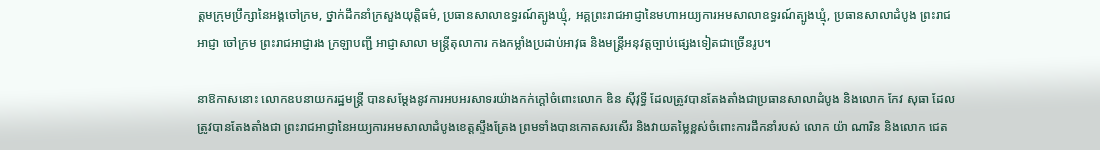ត្តមក្រុមប្រឹក្សានៃអង្គចៅក្រម, ថ្នាក់ដឹកនាំក្រសួងយុត្តិធម៌, ប្រធានសាលាឧទ្ធរណ៍ត្បូងឃ្មុំ, អគ្គព្រះរាជអាជ្ញានៃមហាអយ្យការអមសាលាឧទ្ធរណ៍ត្បូងឃ្មុំ, ប្រធានសាលាដំបូង ព្រះរាជអាជ្ញា ចៅក្រម ព្រះរាជអាជ្ញារង ក្រឡាបញ្ជី អាជ្ញាសាលា មន្រ្តីតុលាការ កងកម្លាំងប្រដាប់អាវុធ និងមន្ត្រីអនុវត្តច្បាប់ផ្សេងទៀតជាច្រើនរូប។

នាឱកាសនោះ លោកឧបនាយករដ្ឋមន្ត្រី បានសម្តែងនូវការអបអរសាទរយ៉ាងកក់ក្តៅចំពោះលោក ឌិន ស៊ីវុទ្ធី ដែលត្រូវបានតែងតាំងជាប្រធានសាលាដំបូង និងលោក កែវ សុធា ដែលត្រូវបានតែងតាំងជា ព្រះរាជអាជ្ញានៃអយ្យការអមសាលាដំបូងខេត្តស្ទឹងត្រែង ព្រមទាំងបានកោតសរសើរ និងវាយតម្លៃខ្ពស់ចំពោះការដឹកនាំរបស់ លោក យ៉ា ណារិន និងលោក ជេត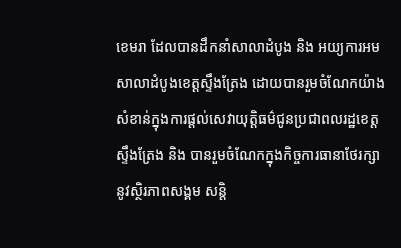ខេមរា ដែលបានដឹកនាំសាលាដំបូង និង អយ្យការអមសាលាដំបូងខេត្តស្ទឹងត្រែង ដោយបានរួមចំណែកយ៉ាងសំខាន់ក្នុងការផ្តល់សេវាយុត្តិធម៌ជូនប្រជាពលរដ្ឋខេត្តស្ទឹងត្រែង និង បានរួមចំណែកក្នុងកិច្ចការធានាថែរក្សានូវស្ថិរភាពសង្គម សន្តិ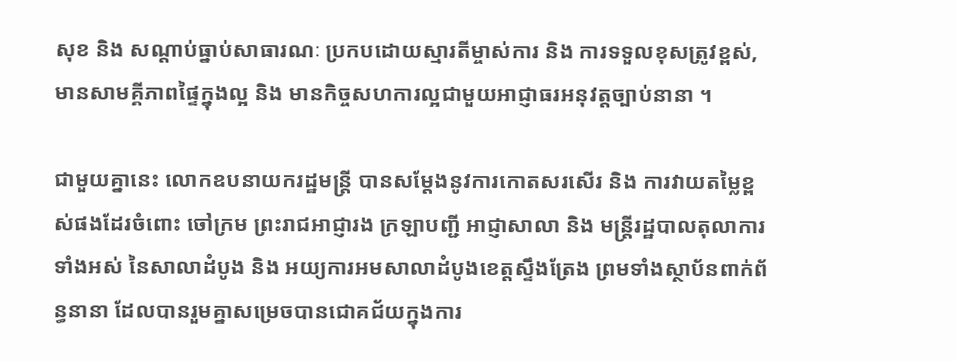សុខ និង សណ្តាប់ធ្នាប់សាធារណៈ ប្រកបដោយស្មារតីម្ចាស់ការ និង ការទទួលខុសត្រូវខ្ពស់, មានសាមគ្គីភាពផ្ទៃក្នុងល្អ និង មានកិច្ចសហការល្អជាមួយអាជ្ញាធរអនុវត្តច្បាប់នានា ។

ជាមួយគ្នានេះ លោកឧបនាយករដ្ឋមន្ត្រី បានសម្តែងនូវការកោតសរសើរ និង ការវាយតម្លៃខ្ពស់ផងដែរចំពោះ ចៅក្រម ព្រះរាជអាជ្ញារង ក្រឡាបញ្ជី អាជ្ញាសាលា និង មន្ត្រីរដ្ឋបាលតុលាការទាំងអស់ នៃសាលាដំបូង និង អយ្យការអមសាលាដំបូងខេត្តស្ទឹងត្រែង ព្រមទាំងស្ថាប័នពាក់ព័ន្ធនានា ដែលបានរួមគ្នាសម្រេចបានជោគជ័យក្នុងការ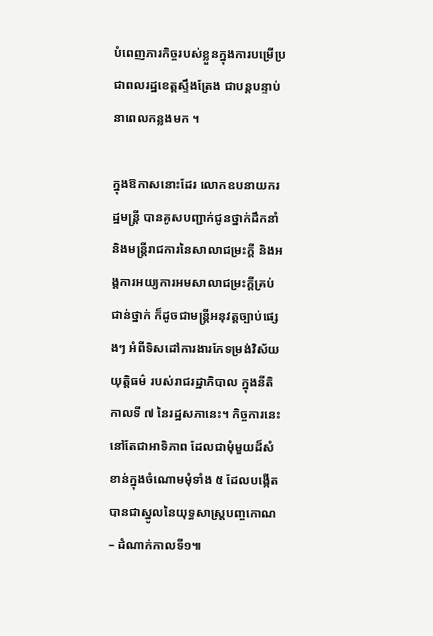បំពេញភារកិច្ចរបស់ខ្លួនក្នុងការបម្រើប្រជាពលរដ្ឋខេត្តស្ទឹងត្រែង ជាបន្តបន្ទាប់ នាពេលកន្លងមក ។

ក្នុងឱកាសនោះដែរ លោកឧបនាយករដ្ឋមន្ត្រី បានគូសបញ្ជាក់ជូនថ្នាក់ដឹកនាំ និងមន្ត្រីរាជការនៃសាលាជម្រះក្តី និងអង្គការអយ្យការអមសាលាជម្រះក្តីគ្រប់ជាន់ថ្នាក់ ក៏ដូចជាមន្ត្រីអនុវត្តច្បាប់ផ្សេងៗ អំពីទិសដៅការងារកែទម្រង់វិស័យយុត្តិធម៌ របស់រាជរដ្ឋាភិបាល ក្នុងនីតិកាលទី ៧ នៃរដ្ឋសភានេះ។ កិច្ចការនេះ នៅតែជាអាទិភាព ដែលជាមុំមួយដ៏សំខាន់ក្នុងចំណោមមុំទាំង ៥ ដែលបង្កើតបានជាស្នូលនៃយុទ្ធសាស្ត្របញ្ចកោណ – ដំណាក់កាលទី១៕